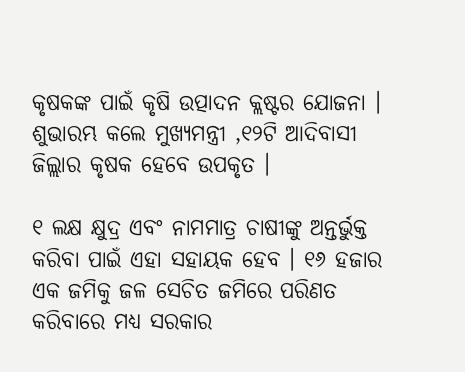କୃଷକଙ୍କ ପାଇଁ କୃଷି ଉତ୍ପାଦନ କ୍ଲଷ୍ଟର ଯୋଜନା । ଶୁଭାରମ୍ଭ କଲେ ମୁଖ୍ୟମନ୍ତ୍ରୀ ,୧୨ଟି ଆଦିବାସୀ ଜିଲ୍ଲାର କୃଷକ ହେବେ ଉପକୃତ ।

୧ ଲକ୍ଷ କ୍ଷୁଦ୍ର ଏବଂ ନାମମାତ୍ର ଚାଷୀଙ୍କୁ ଅନ୍ତର୍ଭୁକ୍ତ କରିବା ପାଇଁ ଏହା ସହାୟକ ହେବ । ୧୬ ହଜାର ଏକ ଜମିକୁ ଜଳ ସେଚିତ ଜମିରେ ପରିଣତ କରିବାରେ ମଧ୍ୟ ସରକାର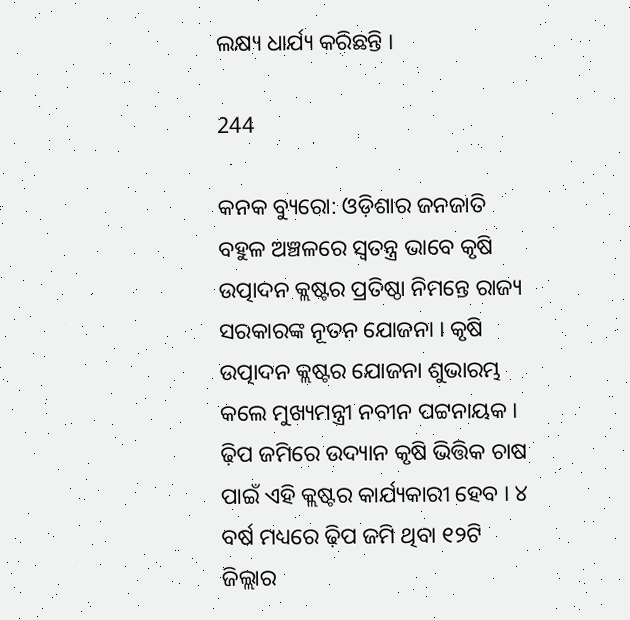ଲକ୍ଷ୍ୟ ଧାର୍ଯ୍ୟ କରିଛନ୍ତି ।

244

କନକ ବ୍ୟୁରୋ: ଓଡ଼ିଶାର ଜନଜାତି ବହୁଳ ଅଞ୍ଚଳରେ ସ୍ୱତନ୍ତ୍ର ଭାବେ କୃଷି ଉତ୍ପାଦନ କ୍ଲଷ୍ଟର ପ୍ରତିଷ୍ଠା ନିମନ୍ତେ ରାଜ୍ୟ ସରକାରଙ୍କ ନୂତନ ଯୋଜନା । କୃଷି ଉତ୍ପାଦନ କ୍ଲଷ୍ଟର ଯୋଜନା ଶୁଭାରମ୍ଭ କଲେ ମୁଖ୍ୟମନ୍ତ୍ରୀ ନବୀନ ପଟ୍ଟନାୟକ । ଢ଼ିପ ଜମିରେ ଉଦ୍ୟାନ କୃଷି ଭିତ୍ତିକ ଚାଷ ପାଇଁ ଏହି କ୍ଲଷ୍ଟର କାର୍ଯ୍ୟକାରୀ ହେବ । ୪ ବର୍ଷ ମଧ୍ୟରେ ଢ଼ିପ ଜମି ଥିବା ୧୨ଟି ଜିଲ୍ଲାର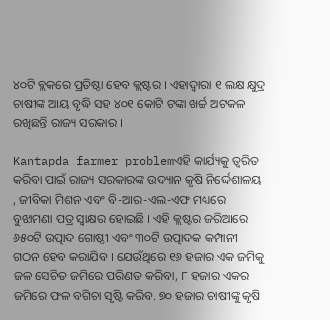୪୦ଟି ବ୍ଲକରେ ପ୍ରତିଷ୍ଠା ହେବ କ୍ଲଷ୍ଟର । ଏହାଦ୍ୱାରା ୧ ଲକ୍ଷ କ୍ଷୁଦ୍ର ଚାଷୀଙ୍କ ଆୟ ବୃଦ୍ଧି ସହ ୪୦୧ କୋଟି ଟଙ୍କା ଖର୍ଚ୍ଚ ଅଟକଳ ରଖିଛନ୍ତି ରାଜ୍ୟ ସରକାର ।

Kantapda farmer problemଏହି କାର୍ଯ୍ୟକୁ ତ୍ୱରିତ କରିବା ପାଇଁ ରାଜ୍ୟ ସରକାରଙ୍କ ଉଦ୍ୟାନ କୃଷି ନିର୍ଦ୍ଦେଶାଳୟ , ଜୀବିକା ମିଶନ ଏବଂ ବି-ଆର-ଏଲ-ଏଫ ମଧ୍ୟରେ ବୁଝାମଣା ପତ୍ର ସ୍ୱାକ୍ଷର ହୋଇଛି । ଏହି କ୍ଲଷ୍ଟର ଜରିଆରେ ୬୫୦ଟି ଉତ୍ପାଦ ଗୋଷ୍ଠୀ ଏବଂ ୩୦ଟି ଉତ୍ପାଦକ କମ୍ପାନୀ ଗଠନ ହେବ କରାଯିବ । ଯେଉଁଥିରେ ୧୬ ହଜାର ଏକ ଜମିକୁ ଜଳ ସେଚିତ ଜମିରେ ପରିଣତ କରିବା, ୮ ହଜାର ଏକର ଜମିରେ ଫଳ ବଗିଚା ସୃଷ୍ଟି କରିବ. ୭୦ ହଜାର ଚାଷୀଙ୍କୁ କୃଷି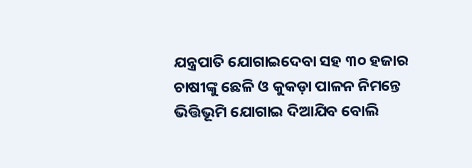ଯନ୍ତ୍ରପାତି ଯୋଗାଇଦେବା ସହ ୩୦ ହଜାର ଚାଷୀଙ୍କୁ ଛେଳି ଓ କୁକଡ଼ା ପାଳନ ନିମନ୍ତେ ଭିତ୍ତିଭୂମି ଯୋଗାଇ ଦିଆଯିବ ବୋଲି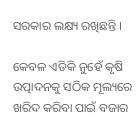ସରକାର ଲକ୍ଷ୍ୟ ରଖିଛନ୍ତି ।

କେବଳ ଏତିକି ନୁହେଁ କୃଷି ଉତ୍ପାଦନକୁ ସଠିକ ମୂଲ୍ୟରେ ଖରିଦ କରିବା ପାଇଁ ବଜାର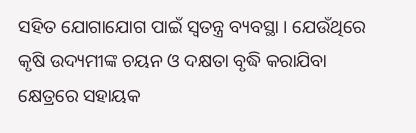ସହିତ ଯୋଗାଯୋଗ ପାଇଁ ସ୍ୱତନ୍ତ୍ର ବ୍ୟବସ୍ଥା । ଯେଉଁଥିରେ କୃଷି ଉଦ୍ୟମୀଙ୍କ ଚୟନ ଓ ଦକ୍ଷତା ବୃଦ୍ଧି କରାଯିବା କ୍ଷେତ୍ରରେ ସହାୟକ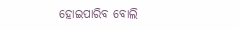ହୋଇପାରିବ ବୋଲି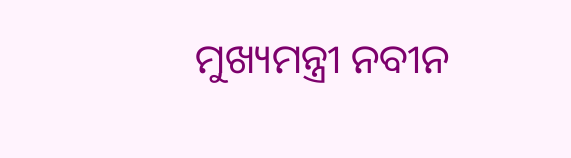ମୁଖ୍ୟମନ୍ତ୍ରୀ ନବୀନ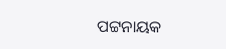ପଟ୍ଟନାୟକ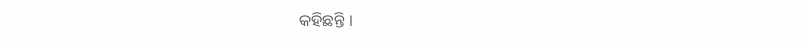କହିଛନ୍ତି ।